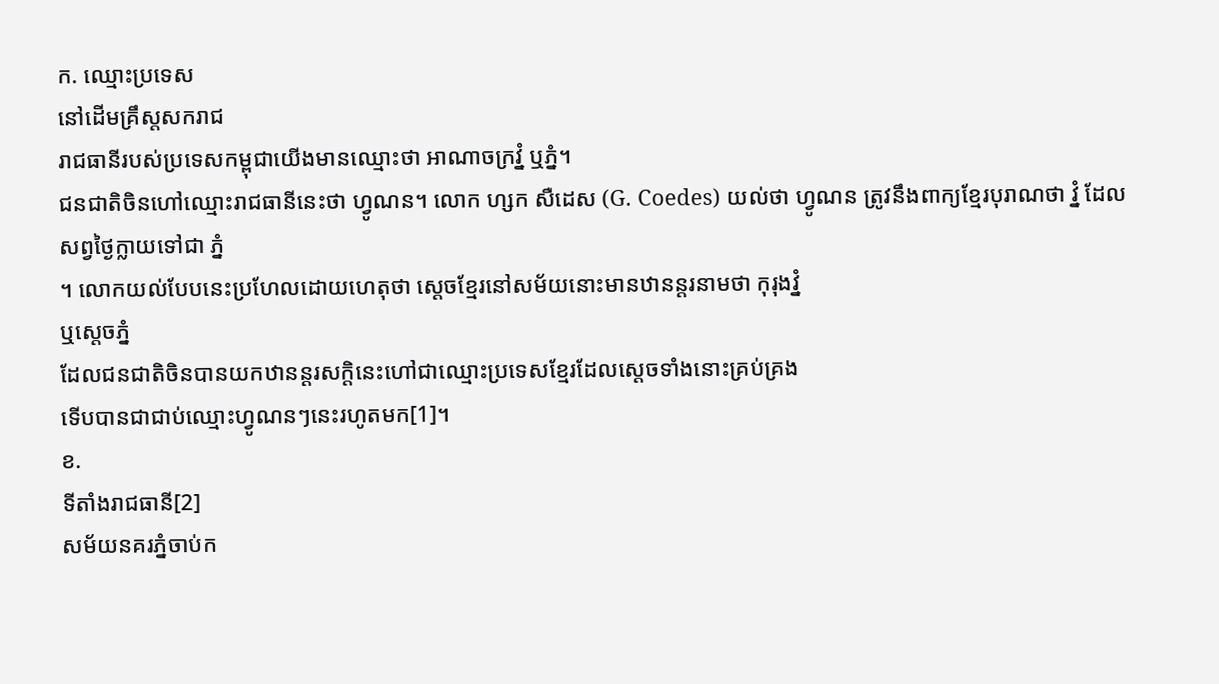ក. ឈ្មោះប្រទេស
នៅដើមគ្រឹស្តសករាជ
រាជធានីរបស់ប្រទេសកម្ពុជាយើងមានឈ្មោះថា អាណាចក្រវ្នំ ឬភ្នំ។
ជនជាតិចិនហៅឈ្មោះរាជធានីនេះថា ហ្វូណន។ លោក ហ្សក សឺដេស (G. Coedes) យល់ថា ហ្វូណន ត្រូវនឹងពាក្យខ្មែរបុរាណថា វ្នំ ដែលសព្វថ្ងៃក្លាយទៅជា ភ្នំ
។ លោកយល់បែបនេះប្រហែលដោយហេតុថា ស្តេចខ្មែរនៅសម័យនោះមានឋានន្តរនាមថា កុរុងវ្នំ
ឬស្តេចភ្នំ
ដែលជនជាតិចិនបានយកឋានន្តរសក្តិនេះហៅជាឈ្មោះប្រទេសខ្មែរដែលស្តេចទាំងនោះគ្រប់គ្រង
ទើបបានជាជាប់ឈ្មោះហ្វូណនៗនេះរហូតមក[1]។
ខ.
ទីតាំងរាជធានី[2]
សម័យនគរភ្នំចាប់ក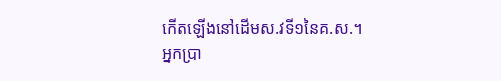កើតឡើងនៅដើមស.វទី១នៃគ.ស.។
អ្នកប្រា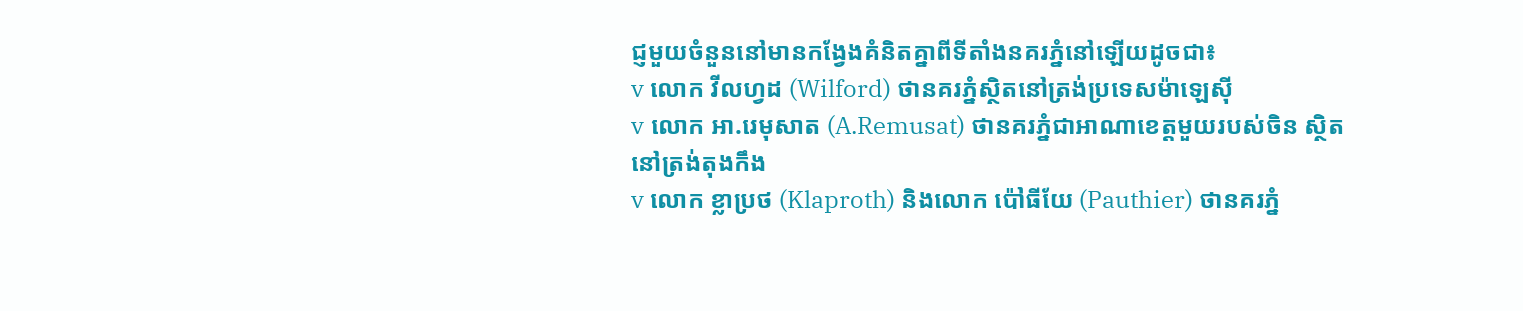ជ្ញមួយចំនួននៅមានកង្វែងគំនិតគ្នាពីទីតាំងនគរភ្នំនៅឡើយដូចជា៖
v លោក វីលហ្វដ (Wilford) ថានគរភ្នំស្ថិតនៅត្រង់ប្រទេសម៉ាឡេស៊ី
v លោក អា.រេមុសាត (A.Remusat) ថានគរភ្នំជាអាណាខេត្តមួយរបស់ចិន ស្ថិតនៅត្រង់តុងកឹង
v លោក ខ្លាប្រថ (Klaproth) និងលោក ប៉ៅធីយែ (Pauthier) ថានគរភ្នំ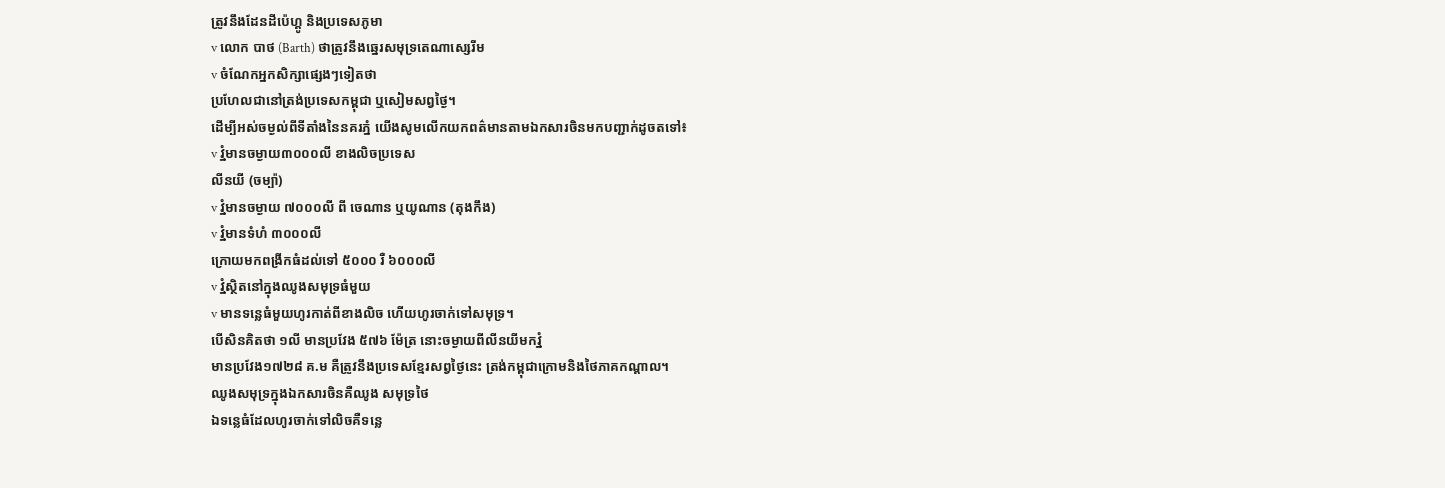ត្រូវនឹងដែនដីប៉េហ្គូ និងប្រទេសភូមា
v លោក បាថ (Barth) ថាត្រូវនឹងឆ្នេរសមុទ្រតេណាស្សេរីម
v ចំណែកអ្នកសិក្សាផ្សេងៗទៀតថា
ប្រហែលជានៅត្រង់ប្រទេសកម្ពុជា ឬសៀមសព្វថ្ងៃ។
ដើម្បីអស់ចម្ងល់ពីទីតាំងនៃនគរភ្នំ យើងសូមលើកយកពត៌មានតាមឯកសារចិនមកបញ្ជាក់ដូចតទៅ៖
v វ្នំមានចម្ងាយ៣០០០លី ខាងលិចប្រទេស
លីនយី (ចម្ប៉ា)
v វ្នំមានចម្ងាយ ៧០០០លី ពី ចេណាន ឬយូណាន (តុងកឹង)
v វ្នំមានទំហំ ៣០០០លី
ក្រោយមកពង្រីកធំដល់ទៅ ៥០០០ រឺ ៦០០០លី
v វ្នំស្ថិតនៅក្នុងឈូងសមុទ្រធំមួយ
v មានទន្លេធំមួយហូរកាត់ពីខាងលិច ហើយហូរចាក់ទៅសមុទ្រ។
បើសិនគិតថា ១លី មានប្រវែង ៥៧៦ ម៉ែត្រ នោះចម្ងាយពីលីនយីមកវ្នំ
មានប្រវែង១៧២៨ គ.ម គឺត្រូវនឹងប្រទេសខ្មែរសព្វថ្ងៃនេះ ត្រង់កម្ពុជាក្រោមនិងថៃភាគកណ្តាល។
ឈូងសមុទ្រក្នុងឯកសារចិនគឺឈូង សមុទ្រថៃ
ឯទន្លេធំដែលហូរចាក់ទៅលិចគឺទន្លេ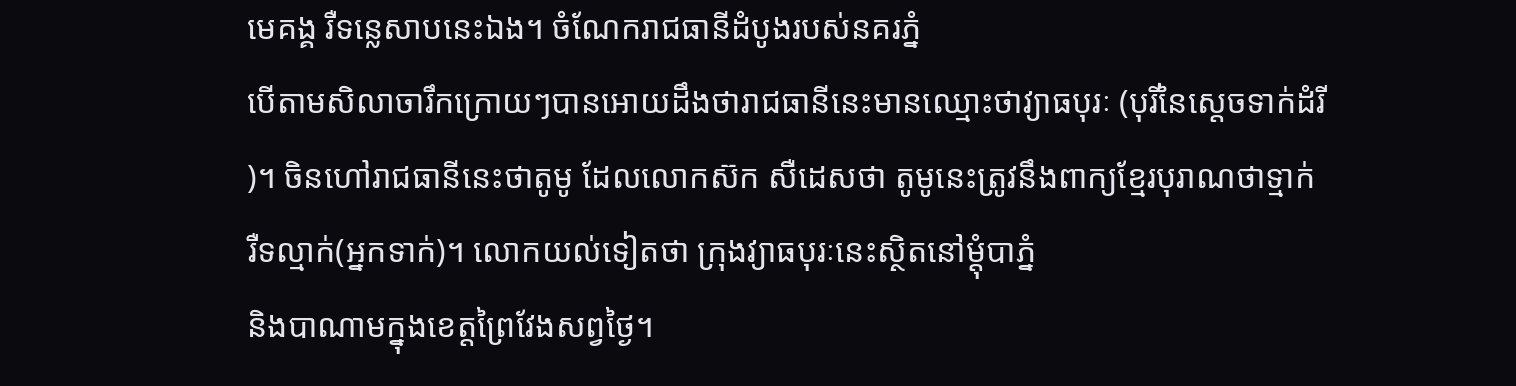មេគង្គ រឺទន្លេសាបនេះឯង។ ចំណែករាជធានីដំបូងរបស់នគរភ្នំ
បើតាមសិលាចារឹកក្រោយៗបានអោយដឹងថារាជធានីនេះមានឈ្មោះថាវ្យាធបុរៈ (បុរីនៃស្តេចទាក់ដំរី
)។ ចិនហៅរាជធានីនេះថាតូមូ ដែលលោកស៊ក សឺដេសថា តូមូនេះត្រូវនឹងពាក្យខ្មែរបុរាណថាទ្មាក់
រឺទល្មាក់(អ្នកទាក់)។ លោកយល់ទៀតថា ក្រុងវ្យាធបុរៈនេះស្ថិតនៅម្តុំបាភ្នំ
និងបាណាមក្នុងខេត្តព្រៃវែងសព្វថ្ងៃ។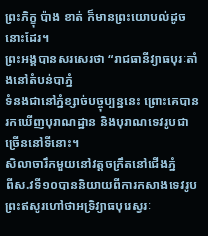ព្រះភិក្ខុ ប៉ាង ខាត់ ក៏មានព្រះយោបល់ដូចនោះដែរ។
ព្រះអង្គបានសរសេរថា “រាជធានីវ្យាធបុរៈតាំងនៅតំបន់បាភ្នំ
ទំនងជានៅភ្នំខ្សាច់បច្ចុប្បន្ននេះ ព្រោះគេបានរកឃើញបុរាណដ្ឋាន និងបុរាណទេវរូបជាច្រើននៅទីនោះ។
សិលាចារឹកមួយនៅវត្តចក្រឹតនៅជើងភ្នំ
ពីស.វទី១០បាននិយាយពីការកសាងទេវរូបព្រះឥសូរហៅថាអទ្រិវ្យាធបុរេស្វរៈ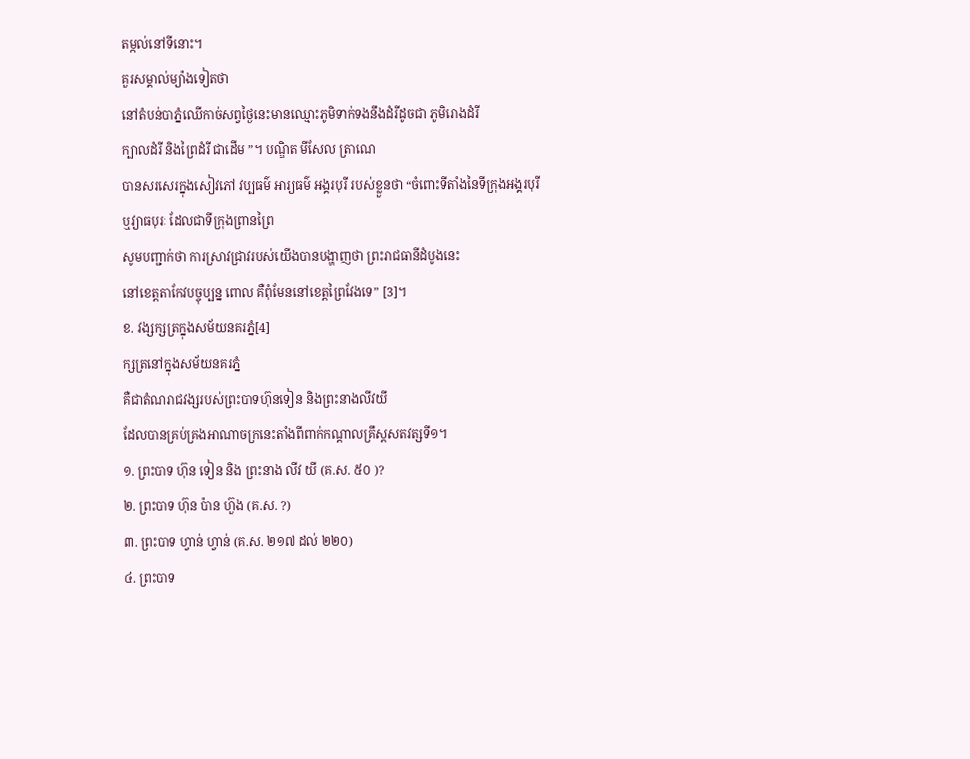តម្កល់នៅទីនោះ។
គួរសម្គាល់ម្យ៉ាងទៀតថា
នៅតំបន់បាភ្នំឈើកាច់សព្វថ្ងៃនេះមានឈ្មោះភូមិទាក់ទងនឹងដំរីដូចជា ភូមិរោងដំរី
ក្បាលដំរី និងព្រៃដំរី ជាដើម ”។ បណ្ឌិត មីសែល ត្រាណេ
បានសរសេរក្នុងសៀវភៅ វប្បធម៌ អារ្យធម៌ អង្គរបុរី របស់ខ្លួនថា “ចំពោះទីតាំងនៃទីក្រុងអង្គរបុរី
ឬវ្យាធបុរៈ ដែលជាទីក្រុងព្រានព្រៃ
សូមបញ្ជាក់ថា ការស្រាវជ្រាវរបស់យើងបានបង្ហាញថា ព្រះរាជធានីដំបូងនេះ
នៅខេត្តតាកែវបច្ចុប្បន្ន ពោល គឺពុំមែននៅខេត្តព្រៃវែងទេ” [3]។
ខ. វង្សក្សត្រក្នុងសម័យនគរភ្នំ[4]
ក្សត្រនៅក្នុងសម័យនគរភ្នំ
គឺជាតំណរាជវង្សរបស់ព្រះបាទហ៊ុនទៀន និងព្រះនាងលីវយី
ដែលបានគ្រប់គ្រងអាណាចក្រនេះតាំងពីពាក់កណ្ដាលគ្រឹស្តសតវត្សទី១។
១. ព្រះបាទ ហ៊ុន ទៀន និង ព្រះនាង លីវ យី (គ.ស. ៥០ )?
២. ព្រះបាទ ហ៊ុន ប៉ាន ហ៊ួង (គ.ស. ?)
៣. ព្រះបាទ ហ្វាន់ ហ្វាន់ (គ.ស. ២១៧ ដល់ ២២០)
៤. ព្រះបាទ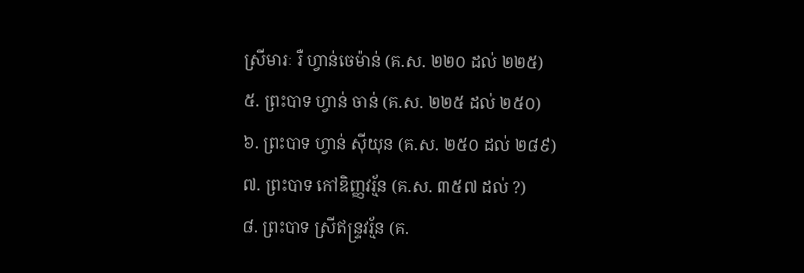ស្រីមារៈ រឺ ហ្វាន់ចេម៉ាន់ (គ.ស. ២២០ ដល់ ២២៥)
៥. ព្រះបាទ ហ្វាន់ ចាន់ (គ.ស. ២២៥ ដល់ ២៥០)
៦. ព្រះបាទ ហ្វាន់ ស៊ីយុន (គ.ស. ២៥០ ដល់ ២៨៩)
៧. ព្រះបាទ កៅឌិញ្ញវរ័្មន (គ.ស. ៣៥៧ ដល់ ?)
៨. ព្រះបាទ ស្រីឥន្ទ្រវរ័្មន (គ.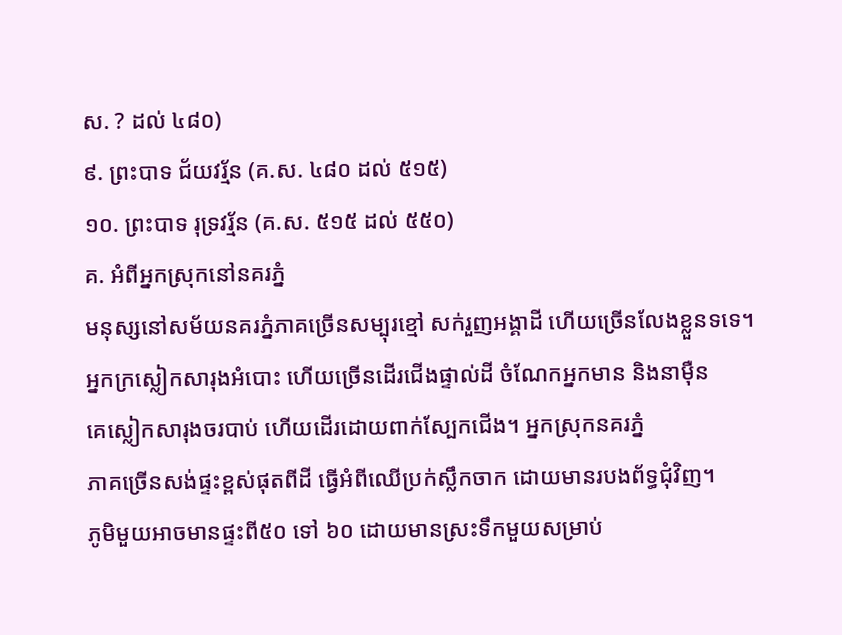ស. ? ដល់ ៤៨០)
៩. ព្រះបាទ ជ័យវរ័្មន (គ.ស. ៤៨០ ដល់ ៥១៥)
១០. ព្រះបាទ រុទ្រវរ័្មន (គ.ស. ៥១៥ ដល់ ៥៥០)
គ. អំពីអ្នកស្រុកនៅនគរភ្នំ
មនុស្សនៅសម័យនគរភ្នំភាគច្រើនសម្បុរខ្មៅ សក់រួញអង្គាដី ហើយច្រើនលែងខ្លួនទទេ។
អ្នកក្រស្លៀកសារុងអំបោះ ហើយច្រើនដើរជើងផ្ទាល់ដី ចំណែកអ្នកមាន និងនាម៉ឺន
គេស្លៀកសារុងចរបាប់ ហើយដើរដោយពាក់ស្បែកជើង។ អ្នកស្រុកនគរភ្នំ
ភាគច្រើនសង់ផ្ទះខ្ពស់ផុតពីដី ធ្វើអំពីឈើប្រក់ស្លឹកចាក ដោយមានរបងព័ទ្ធជុំវិញ។
ភូមិមួយអាចមានផ្ទះពី៥០ ទៅ ៦០ ដោយមានស្រះទឹកមួយសម្រាប់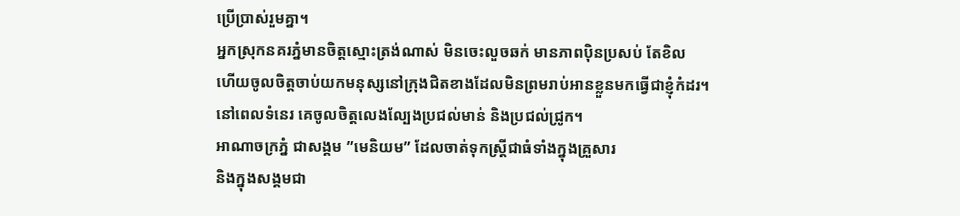ប្រើប្រាស់រួមគ្នា។
អ្នកស្រុកនគរភ្នំមានចិត្តស្មោះត្រង់ណាស់ មិនចេះលួចឆក់ មានភាពប៉ិនប្រសប់ តែខិល
ហើយចូលចិត្តចាប់យកមនុស្សនៅក្រុងជិតខាងដែលមិនព្រមរាប់អានខ្លួនមកធ្វើជាខ្ញុំកំដរ។
នៅពេលទំនេរ គេចូលចិត្តលេងល្បែងប្រជល់មាន់ និងប្រជល់ជ្រូក។
អាណាចក្រភ្នំ ជាសង្គម ”មេនិយម” ដែលចាត់ទុកស្ត្រីជាធំទាំងក្នុងគ្រួសារ
និងក្នុងសង្គមជា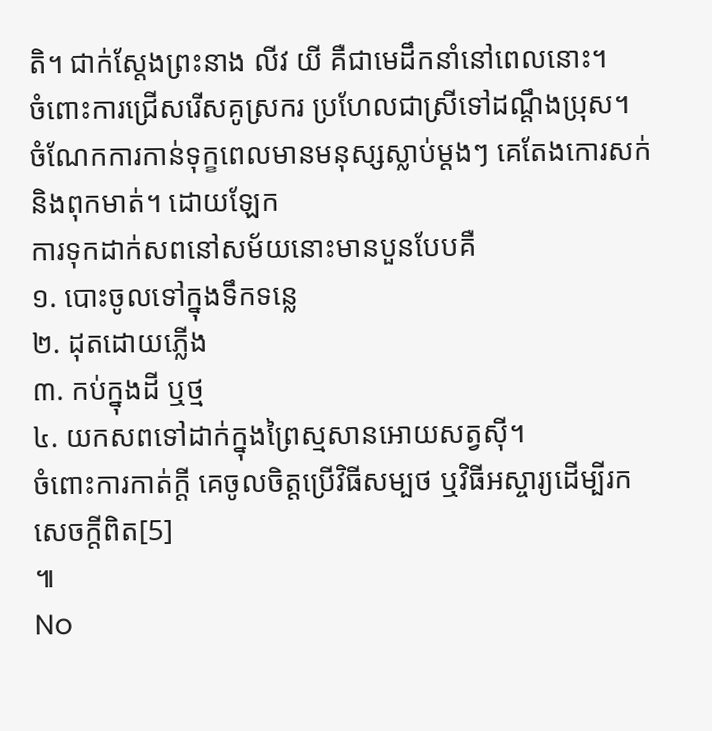តិ។ ជាក់ស្តែងព្រះនាង លីវ យី គឺជាមេដឹកនាំនៅពេលនោះ។
ចំពោះការជ្រើសរើសគូស្រករ ប្រហែលជាស្រីទៅដណ្ដឹងប្រុស។
ចំណែកការកាន់ទុក្ខពេលមានមនុស្សស្លាប់ម្តងៗ គេតែងកោរសក់និងពុកមាត់។ ដោយឡែក
ការទុកដាក់សពនៅសម័យនោះមានបួនបែបគឺ
១. បោះចូលទៅក្នុងទឹកទន្លេ
២. ដុតដោយភ្លើង
៣. កប់ក្នុងដី ឬថ្ម
៤. យកសពទៅដាក់ក្នុងព្រៃស្មសានអោយសត្វស៊ី។
ចំពោះការកាត់ក្តី គេចូលចិត្តប្រើវិធីសម្បថ ឬវិធីអស្ចារ្យដើម្បីរកសេចក្តីពិត[5]
៕
No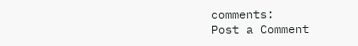comments:
Post a Comment